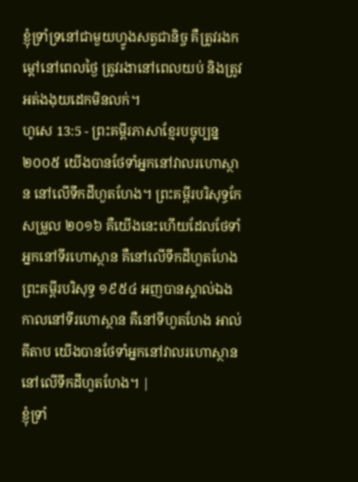ខ្ញុំទ្រាំទ្រនៅជាមួយហ្វូងសត្វជានិច្ច គឺត្រូវរងកម្ដៅនៅពេលថ្ងៃ ត្រូវរងានៅពេលយប់ និងត្រូវអត់ងងុយដេកមិនលក់។
ហូសេ 13:5 - ព្រះគម្ពីរភាសាខ្មែរបច្ចុប្បន្ន ២០០៥ យើងបានថែទាំអ្នកនៅវាលរហោស្ថាន នៅលើទឹកដីហួតហែង។ ព្រះគម្ពីរបរិសុទ្ធកែសម្រួល ២០១៦ គឺយើងនេះហើយដែលថែទាំអ្នកនៅទីរហោស្ថាន គឺនៅលើទឹកដីហួតហែង ព្រះគម្ពីរបរិសុទ្ធ ១៩៥៤ អញបានស្គាល់ឯង កាលនៅទីរហោស្ថាន គឺនៅទីហួតហែង អាល់គីតាប យើងបានថែទាំអ្នកនៅវាលរហោស្ថាន នៅលើទឹកដីហួតហែង។ |
ខ្ញុំទ្រាំ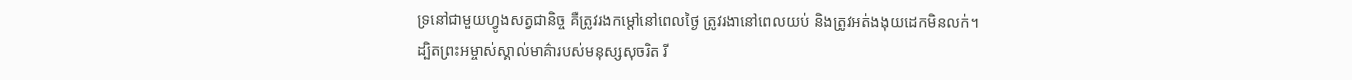ទ្រនៅជាមួយហ្វូងសត្វជានិច្ច គឺត្រូវរងកម្ដៅនៅពេលថ្ងៃ ត្រូវរងានៅពេលយប់ និងត្រូវអត់ងងុយដេកមិនលក់។
ដ្បិតព្រះអម្ចាស់ស្គាល់មាគ៌ារបស់មនុស្សសុចរិត រី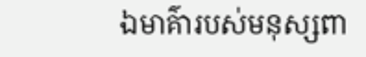ឯមាគ៌ារបស់មនុស្សពា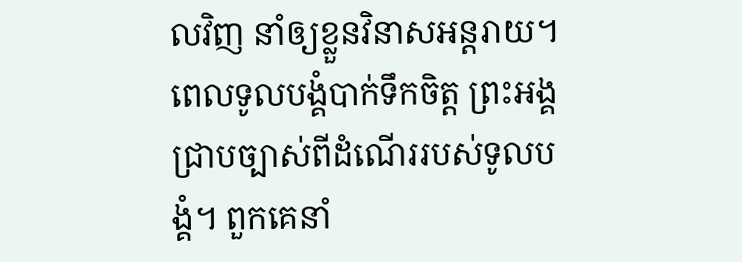លវិញ នាំឲ្យខ្លួនវិនាសអន្តរាយ។
ពេលទូលបង្គំបាក់ទឹកចិត្ត ព្រះអង្គជ្រាបច្បាស់ពីដំណើររបស់ទូលបង្គំ។ ពួកគេនាំ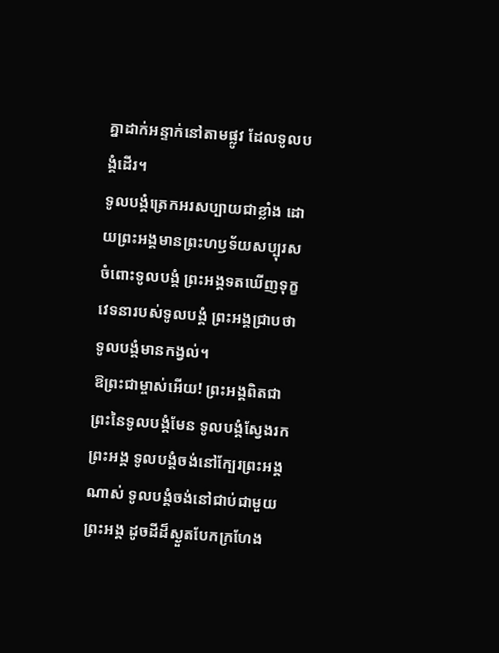គ្នាដាក់អន្ទាក់នៅតាមផ្លូវ ដែលទូលបង្គំដើរ។
ទូលបង្គំត្រេកអរសប្បាយជាខ្លាំង ដោយព្រះអង្គមានព្រះហឫទ័យសប្បុរស ចំពោះទូលបង្គំ ព្រះអង្គទតឃើញទុក្ខវេទនារបស់ទូលបង្គំ ព្រះអង្គជ្រាបថាទូលបង្គំមានកង្វល់។
ឱព្រះជាម្ចាស់អើយ! ព្រះអង្គពិតជាព្រះនៃទូលបង្គំមែន ទូលបង្គំស្វែងរកព្រះអង្គ ទូលបង្គំចង់នៅក្បែរព្រះអង្គណាស់ ទូលបង្គំចង់នៅជាប់ជាមួយព្រះអង្គ ដូចដីដ៏ស្ងួតបែកក្រហែង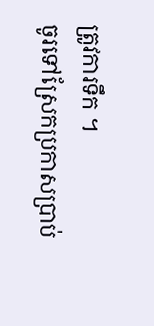ត្រូវការទឹក ។
ចូរទៅស្រែកប្រកាសប្រាប់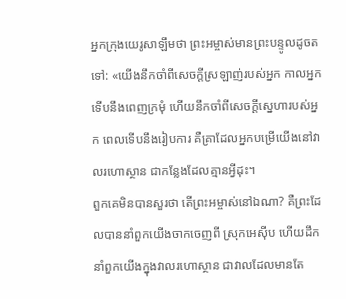អ្នកក្រុងយេរូសាឡឹមថា ព្រះអម្ចាស់មានព្រះបន្ទូលដូចតទៅ: «យើងនឹកចាំពីសេចក្ដីស្រឡាញ់របស់អ្នក កាលអ្នកទើបនឹងពេញក្រមុំ ហើយនឹកចាំពីសេចក្ដីស្នេហារបស់អ្នក ពេលទើបនឹងរៀបការ គឺគ្រាដែលអ្នកបម្រើយើងនៅវាលរហោស្ថាន ជាកន្លែងដែលគ្មានអ្វីដុះ។
ពួកគេមិនបានសួរថា តើព្រះអម្ចាស់នៅឯណា? គឺព្រះដែលបាននាំពួកយើងចាកចេញពី ស្រុកអេស៊ីប ហើយដឹកនាំពួកយើងក្នុងវាលរហោស្ថាន ជាវាលដែលមានតែ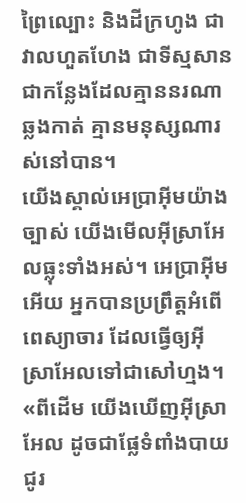ព្រៃល្បោះ និងដីក្រហូង ជាវាលហួតហែង ជាទីស្មសាន ជាកន្លែងដែលគ្មាននរណាឆ្លងកាត់ គ្មានមនុស្សណារស់នៅបាន។
យើងស្គាល់អេប្រាអ៊ីមយ៉ាងច្បាស់ យើងមើលអ៊ីស្រាអែលធ្លុះទាំងអស់។ អេប្រាអ៊ីមអើយ អ្នកបានប្រព្រឹត្តអំពើពេស្យាចារ ដែលធ្វើឲ្យអ៊ីស្រាអែលទៅជាសៅហ្មង។
«ពីដើម យើងឃើញអ៊ីស្រាអែល ដូចជាផ្លែទំពាំងបាយជូរ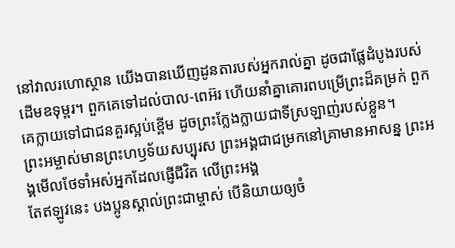នៅវាលរហោស្ថាន យើងបានឃើញដូនតារបស់អ្នករាល់គ្នា ដូចជាផ្លែដំបូងរបស់ដើមឧទុម្ពរ។ ពួកគេទៅដល់បាល-ពេអ៊រ ហើយនាំគ្នាគោរពបម្រើព្រះដ៏គម្រក់ ពួកគេក្លាយទៅជាជនគួរស្អប់ខ្ពើម ដូចព្រះក្លែងក្លាយជាទីស្រឡាញ់របស់ខ្លួន។
ព្រះអម្ចាស់មានព្រះហឫទ័យសប្បុរស ព្រះអង្គជាជម្រកនៅគ្រាមានអាសន្ន ព្រះអង្គមើលថែទាំអស់អ្នកដែលផ្ញើជីវិត លើព្រះអង្គ
តែឥឡូវនេះ បងប្អូនស្គាល់ព្រះជាម្ចាស់ បើនិយាយឲ្យចំ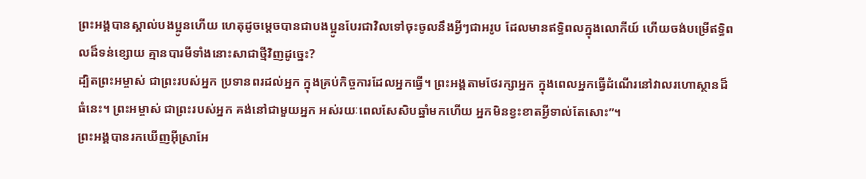ព្រះអង្គបានស្គាល់បងប្អូនហើយ ហេតុដូចម្ដេចបានជាបងប្អូនបែរជាវិលទៅចុះចូលនឹងអ្វីៗជាអរូប ដែលមានឥទ្ធិពលក្នុងលោកីយ៍ ហើយចង់បម្រើឥទ្ធិពលដ៏ទន់ខ្សោយ គ្មានបារមីទាំងនោះសាជាថ្មីវិញដូច្នេះ?
ដ្បិតព្រះអម្ចាស់ ជាព្រះរបស់អ្នក ប្រទានពរដល់អ្នក ក្នុងគ្រប់កិច្ចការដែលអ្នកធ្វើ។ ព្រះអង្គតាមថែរក្សាអ្នក ក្នុងពេលអ្នកធ្វើដំណើរនៅវាលរហោស្ថានដ៏ធំនេះ។ ព្រះអម្ចាស់ ជាព្រះរបស់អ្នក គង់នៅជាមួយអ្នក អស់រយៈពេលសែសិបឆ្នាំមកហើយ អ្នកមិនខ្វះខាតអ្វីទាល់តែសោះ”។
ព្រះអង្គបានរកឃើញអ៊ីស្រាអែ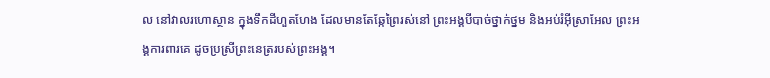ល នៅវាលរហោស្ថាន ក្នុងទឹកដីហួតហែង ដែលមានតែឆ្កែព្រៃរស់នៅ ព្រះអង្គបីបាច់ថ្នាក់ថ្នម និងអប់រំអ៊ីស្រាអែល ព្រះអង្គការពារគេ ដូចប្រស្រីព្រះនេត្ររបស់ព្រះអង្គ។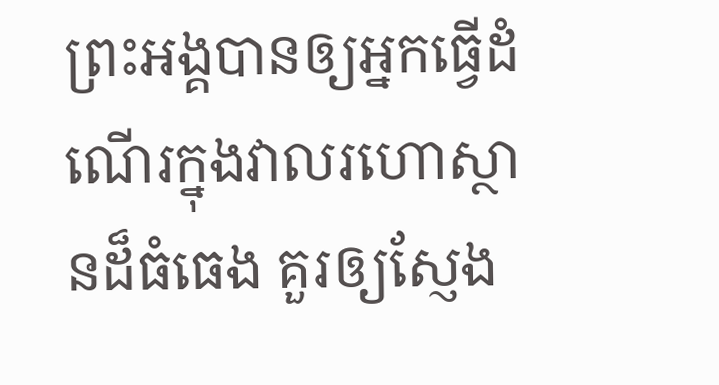ព្រះអង្គបានឲ្យអ្នកធ្វើដំណើរក្នុងវាលរហោស្ថានដ៏ធំធេង គួរឲ្យស្ញែង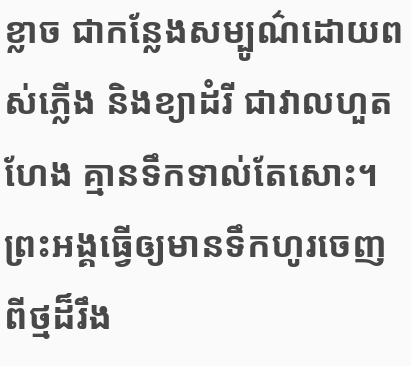ខ្លាច ជាកន្លែងសម្បូណ៌ដោយពស់ភ្លើង និងខ្យាដំរី ជាវាលហួតហែង គ្មានទឹកទាល់តែសោះ។ ព្រះអង្គធ្វើឲ្យមានទឹកហូរចេញពីថ្មដ៏រឹង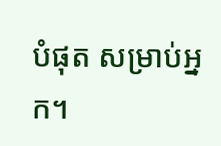បំផុត សម្រាប់អ្នក។